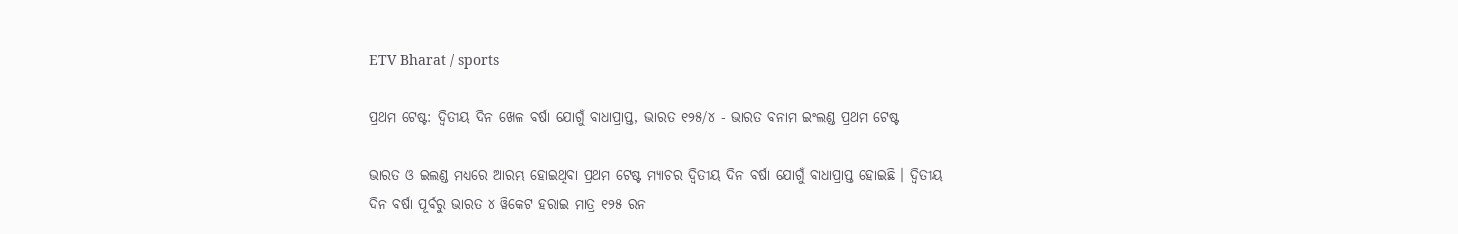ETV Bharat / sports

ପ୍ରଥମ ଟେଷ୍ଟ: ଦ୍ବିତୀୟ ଦିନ ଖେଳ ବର୍ଷା ଯୋଗୁଁ ବାଧାପ୍ରାପ୍ତ, ଭାରତ ୧୨୫/୪ - ଭାରତ ବନାମ ଇଂଲଣ୍ଡ ପ୍ରଥମ ଟେଷ୍ଟ

ଭାରତ ଓ ଇଲଣ୍ଡ ମଧ୍ୟରେ ଆରମ୍ଭ ହୋଇଥିବା ପ୍ରଥମ ଟେଷ୍ଟ ମ୍ୟାଚର ଦ୍ବିତୀୟ ଦିନ ବର୍ଷା ଯୋଗୁଁ ବାଧାପ୍ରାପ୍ତ ହୋଇଛି । ଦ୍ବିତୀୟ ଦିନ ବର୍ଷା ପୂର୍ବରୁ ଭାରତ ୪ ୱିକେଟ ହରାଇ ମାତ୍ର ୧୨୫ ରନ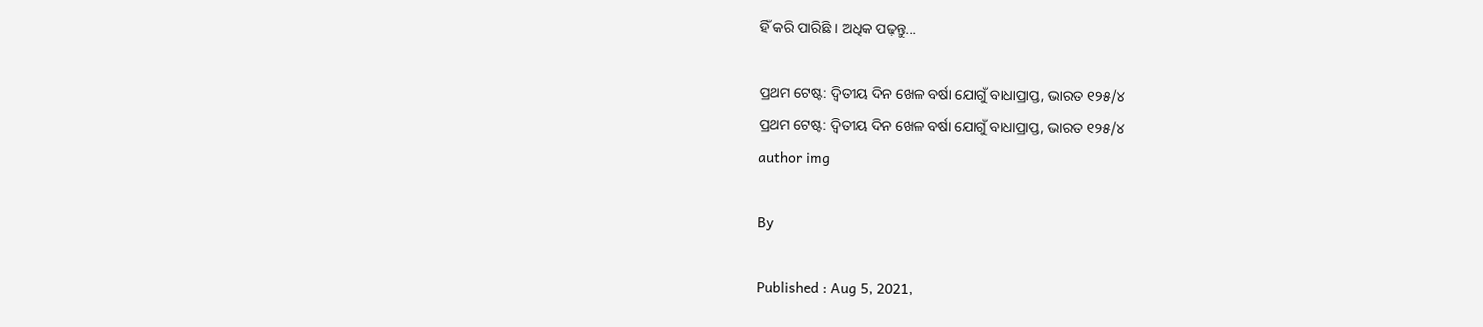ହିଁ କରି ପାରିଛି । ଅଧିକ ପଢ଼ନ୍ତୁ...

ପ୍ରଥମ ଟେଷ୍ଟ: ଦ୍ବିତୀୟ ଦିନ ଖେଳ ବର୍ଷା ଯୋଗୁଁ ବାଧାପ୍ରାପ୍ତ, ଭାରତ ୧୨୫/୪
ପ୍ରଥମ ଟେଷ୍ଟ: ଦ୍ବିତୀୟ ଦିନ ଖେଳ ବର୍ଷା ଯୋଗୁଁ ବାଧାପ୍ରାପ୍ତ, ଭାରତ ୧୨୫/୪
author img

By

Published : Aug 5, 2021,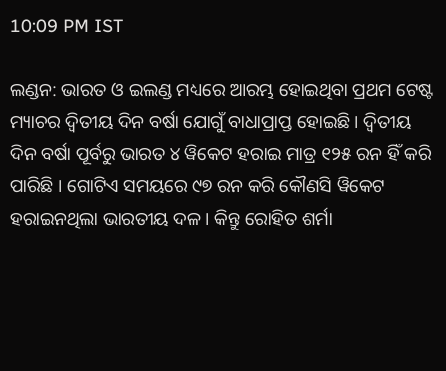10:09 PM IST

ଲଣ୍ଡନ: ଭାରତ ଓ ଇଲଣ୍ଡ ମଧ୍ୟରେ ଆରମ୍ଭ ହୋଇଥିବା ପ୍ରଥମ ଟେଷ୍ଟ ମ୍ୟାଚର ଦ୍ବିତୀୟ ଦିନ ବର୍ଷା ଯୋଗୁଁ ବାଧାପ୍ରାପ୍ତ ହୋଇଛି । ଦ୍ବିତୀୟ ଦିନ ବର୍ଷା ପୂର୍ବରୁ ଭାରତ ୪ ୱିକେଟ ହରାଇ ମାତ୍ର ୧୨୫ ରନ ହିଁ କରି ପାରିଛି । ଗୋଟିଏ ସମୟରେ ୯୭ ରନ କରି କୌଣସି ୱିକେଟ ହରାଇନଥିଲା ଭାରତୀୟ ଦଳ । କିନ୍ତୁ ରୋହିତ ଶର୍ମା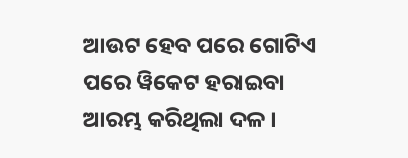ଆଉଟ ହେବ ପରେ ଗୋଟିଏ ପରେ ୱିକେଟ ହରାଇବା ଆରମ୍ଭ କରିଥିଲା ଦଳ ।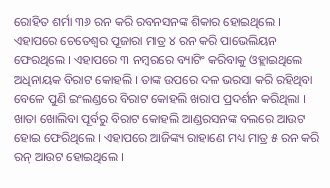ରୋହିତ ଶର୍ମା ୩୬ ରନ କରି ରବନସନଙ୍କ ଶିକାର ହୋଇଥିଲେ । ଏହାପରେ ଚେତେଶ୍ବର ପୂଜାରା ମାତ୍ର ୪ ରନ କରି ପାଭେଲିୟନ ଫେରଥିଲେ । ଏହାପରେ ୩ ନମ୍ବରରେ ବ୍ୟାଟିଂ କରିବାକୁ ଓହ୍ଲାଇଥିଲେ ଅଧିନାୟକ ବିରାଟ କୋହଲି । ତାଙ୍କ ଉପରେ ଦଳ ଭରସା କରି ରହିଥିବା ବେଳେ ପୁଣି ଇଂଲଣ୍ଡରେ ବିରାଟ କୋହଲି ଖରାପ ପ୍ରଦର୍ଶନ କରିଥିଲା । ଖାତା ଖୋଲିବା ପୂର୍ବରୁ ବିରାଟ କୋହଲି ଆଣ୍ଡରସନଙ୍କ ବଲରେ ଆଉଟ ହୋଇ ଫେରିଥିଲେ । ଏହାପରେ ଆଜିଙ୍କ୍ୟ ରାହାଣେ ମଧ୍ୟ ମାତ୍ର ୫ ରନ କରି ରନ୍ ଆଉଟ ହୋଇଥିଲେ ।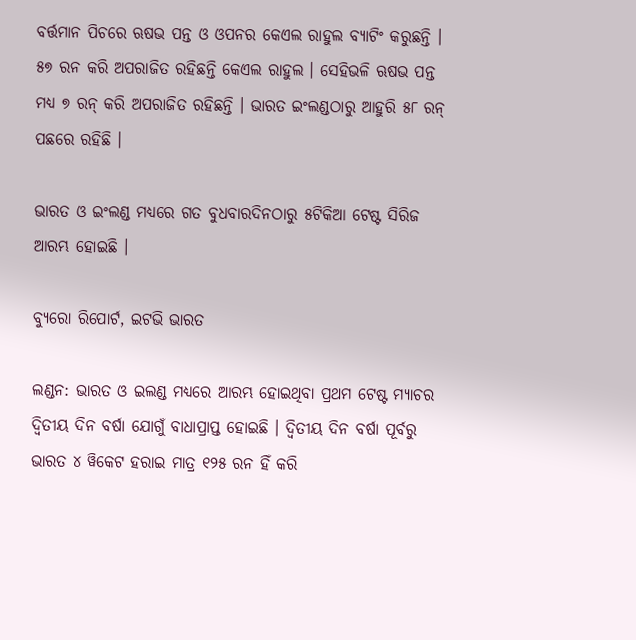ବର୍ତ୍ତମାନ ପିଚରେ ଋଷଭ ପନ୍ତ ଓ ଓପନର କେଏଲ ରାହୁଲ ବ୍ୟାଟିଂ କରୁଛନ୍ତି । ୫୭ ରନ କରି ଅପରାଜିତ ରହିଛନ୍ତି କେଏଲ ରାହୁଲ । ସେହିଭଳି ଋଷଭ ପନ୍ତ ମଧ୍ୟ ୭ ରନ୍ କରି ଅପରାଜିତ ରହିଛନ୍ତି । ଭାରତ ଇଂଲଣ୍ଡଠାରୁ ଆହୁରି ୫୮ ରନ୍ ପଛରେ ରହିଛି ।

ଭାରତ ଓ ଇଂଲଣ୍ଡ ମଧ୍ୟରେ ଗତ ବୁଧବାରଦିନଠାରୁ ୫ଟିକିଆ ଟେଷ୍ଟ ସିରିଜ ଆରମ୍ଭ ହୋଇଛି ।

ବ୍ୟୁରୋ ରିପୋର୍ଟ, ଇଟଭି ଭାରତ

ଲଣ୍ଡନ: ଭାରତ ଓ ଇଲଣ୍ଡ ମଧ୍ୟରେ ଆରମ୍ଭ ହୋଇଥିବା ପ୍ରଥମ ଟେଷ୍ଟ ମ୍ୟାଚର ଦ୍ବିତୀୟ ଦିନ ବର୍ଷା ଯୋଗୁଁ ବାଧାପ୍ରାପ୍ତ ହୋଇଛି । ଦ୍ବିତୀୟ ଦିନ ବର୍ଷା ପୂର୍ବରୁ ଭାରତ ୪ ୱିକେଟ ହରାଇ ମାତ୍ର ୧୨୫ ରନ ହିଁ କରି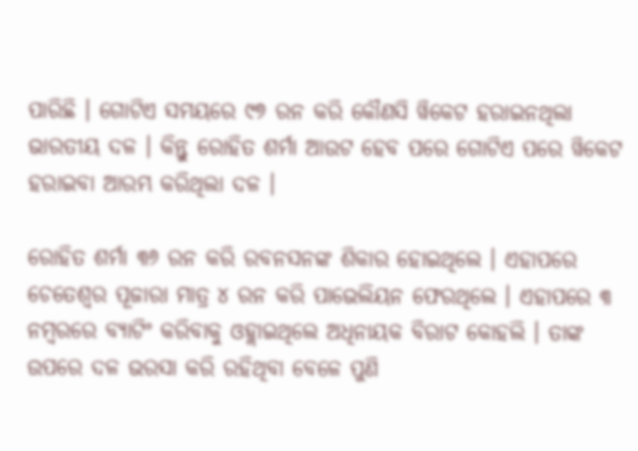ପାରିଛି । ଗୋଟିଏ ସମୟରେ ୯୭ ରନ କରି କୌଣସି ୱିକେଟ ହରାଇନଥିଲା ଭାରତୀୟ ଦଳ । କିନ୍ତୁ ରୋହିତ ଶର୍ମା ଆଉଟ ହେବ ପରେ ଗୋଟିଏ ପରେ ୱିକେଟ ହରାଇବା ଆରମ୍ଭ କରିଥିଲା ଦଳ ।

ରୋହିତ ଶର୍ମା ୩୬ ରନ କରି ରବନସନଙ୍କ ଶିକାର ହୋଇଥିଲେ । ଏହାପରେ ଚେତେଶ୍ବର ପୂଜାରା ମାତ୍ର ୪ ରନ କରି ପାଭେଲିୟନ ଫେରଥିଲେ । ଏହାପରେ ୩ ନମ୍ବରରେ ବ୍ୟାଟିଂ କରିବାକୁ ଓହ୍ଲାଇଥିଲେ ଅଧିନାୟକ ବିରାଟ କୋହଲି । ତାଙ୍କ ଉପରେ ଦଳ ଭରସା କରି ରହିଥିବା ବେଳେ ପୁଣି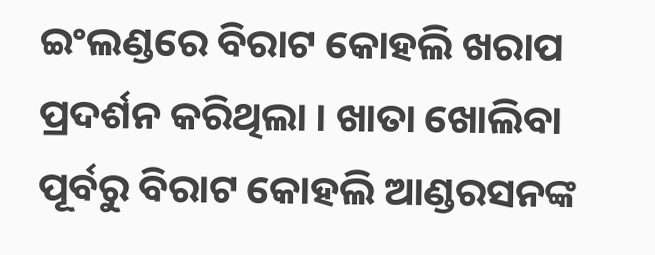ଇଂଲଣ୍ଡରେ ବିରାଟ କୋହଲି ଖରାପ ପ୍ରଦର୍ଶନ କରିଥିଲା । ଖାତା ଖୋଲିବା ପୂର୍ବରୁ ବିରାଟ କୋହଲି ଆଣ୍ଡରସନଙ୍କ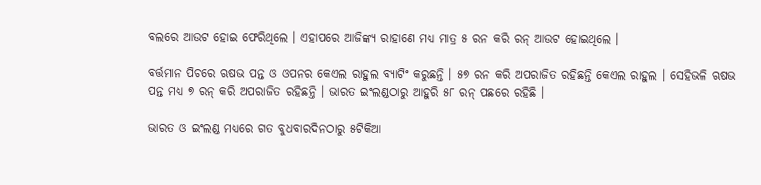ବଲରେ ଆଉଟ ହୋଇ ଫେରିଥିଲେ । ଏହାପରେ ଆଜିଙ୍କ୍ୟ ରାହାଣେ ମଧ୍ୟ ମାତ୍ର ୫ ରନ କରି ରନ୍ ଆଉଟ ହୋଇଥିଲେ ।

ବର୍ତ୍ତମାନ ପିଚରେ ଋଷଭ ପନ୍ତ ଓ ଓପନର କେଏଲ ରାହୁଲ ବ୍ୟାଟିଂ କରୁଛନ୍ତି । ୫୭ ରନ କରି ଅପରାଜିତ ରହିଛନ୍ତି କେଏଲ ରାହୁଲ । ସେହିଭଳି ଋଷଭ ପନ୍ତ ମଧ୍ୟ ୭ ରନ୍ କରି ଅପରାଜିତ ରହିଛନ୍ତି । ଭାରତ ଇଂଲଣ୍ଡଠାରୁ ଆହୁରି ୫୮ ରନ୍ ପଛରେ ରହିଛି ।

ଭାରତ ଓ ଇଂଲଣ୍ଡ ମଧ୍ୟରେ ଗତ ବୁଧବାରଦିନଠାରୁ ୫ଟିକିଆ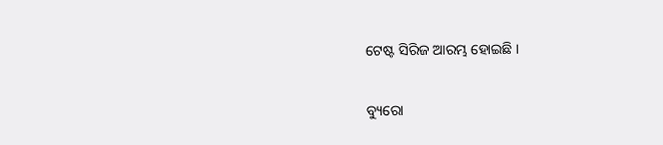ଟେଷ୍ଟ ସିରିଜ ଆରମ୍ଭ ହୋଇଛି ।

ବ୍ୟୁରୋ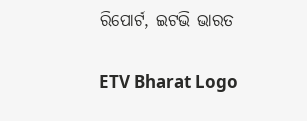ରିପୋର୍ଟ, ଇଟଭି ଭାରତ

ETV Bharat Logo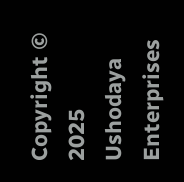Copyright © 2025 Ushodaya Enterprises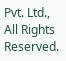Pvt. Ltd., All Rights Reserved.